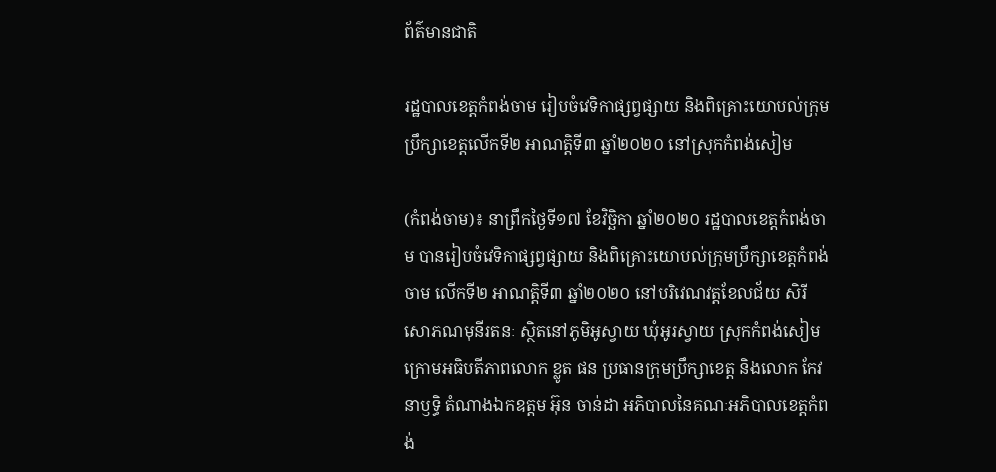ព័ត៌មានជាតិ

រដ្ឋបាលខេត្តកំពង់ចាម រៀបចំវេទិកាផ្សព្វផ្សាយ និងពិគ្រោះយោបល់ក្រុមប្រឹក្សាខេត្តលើកទី២ អាណត្តិទី៣ ឆ្នាំ២០២០ នៅស្រុកកំពង់សៀម

(កំពង់ចាម)៖ នាព្រឹកថ្ងៃទី១៧ ខែវិច្ឆិកា ឆ្នាំ២០២០ រដ្ឋបាលខេត្តកំពង់ចាម បានរៀបចំវេទិកាផ្សព្វផ្សាយ និងពិគ្រោះយោបល់ក្រុមប្រឹក្សាខេត្តកំពង់ចាម លើកទី២ អាណត្តិទី៣ ឆ្នាំ២០២០ នៅបរិវេណវត្តខែលជ័យ សិរីសោភណមុនីរតនៈ ស្ថិតនៅភូមិអូស្វាយ ឃុំអូរស្វាយ ស្រុកកំពង់សៀម ក្រោមអធិបតីភាពលោក ខ្លូត ផន ប្រធានក្រុមប្រឹក្សាខេត្ត និងលោក កែវ នាឫទ្ធិ តំណាងឯកឧត្តម អ៊ុន ចាន់ដា អភិបាលនៃគណៈអភិបាលខេត្តកំពង់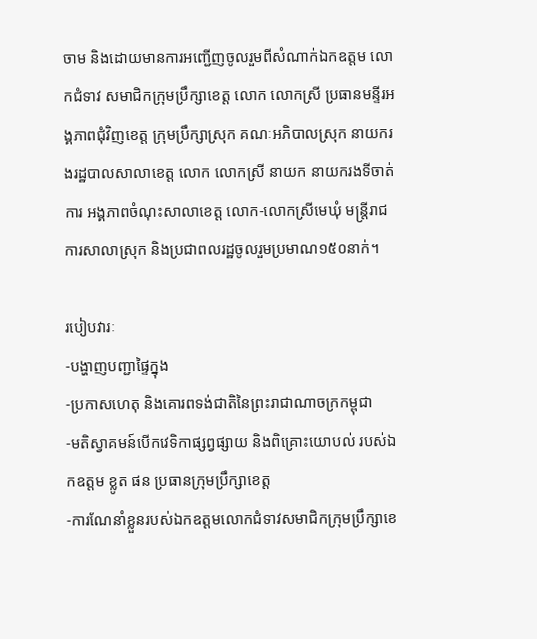ចាម និងដោយមានការអញ្ជើញចូលរួមពីសំណាក់ឯកឧត្តម លោកជំទាវ សមាជិកក្រុមប្រឹក្សាខេត្ត លោក លោកស្រី ប្រធានមន្ទីរអង្គភាពជុំវិញខេត្ត ក្រុមប្រឹក្សាស្រុក គណៈអភិបាលស្រុក នាយករងរដ្ឋបាលសាលាខេត្ត លោក លោកស្រី នាយក នាយករងទីចាត់ការ អង្គភាពចំណុះសាលាខេត្ត លោក-លោកស្រីមេឃុំ មន្រ្តីរាជការសាលាស្រុក និងប្រជាពលរដ្ឋចូលរួមប្រមាណ១៥០នាក់។

របៀបវារៈ
-បង្ហាញបញ្ជាផ្ទៃក្នុង
-ប្រកាសហេតុ និងគោរពទង់ជាតិនៃព្រះរាជាណាចក្រកម្ពុជា
-មតិស្វាគមន៍បើកវេទិកាផ្សព្វផ្សាយ និងពិគ្រោះយោបល់ របស់ឯកឧត្តម ខ្លូត ផន ប្រធានក្រុមប្រឹក្សាខេត្ត
-ការណែនាំខ្លួនរបស់ឯកឧត្តមលោកជំទាវសមាជិកក្រុមប្រឹក្សាខេ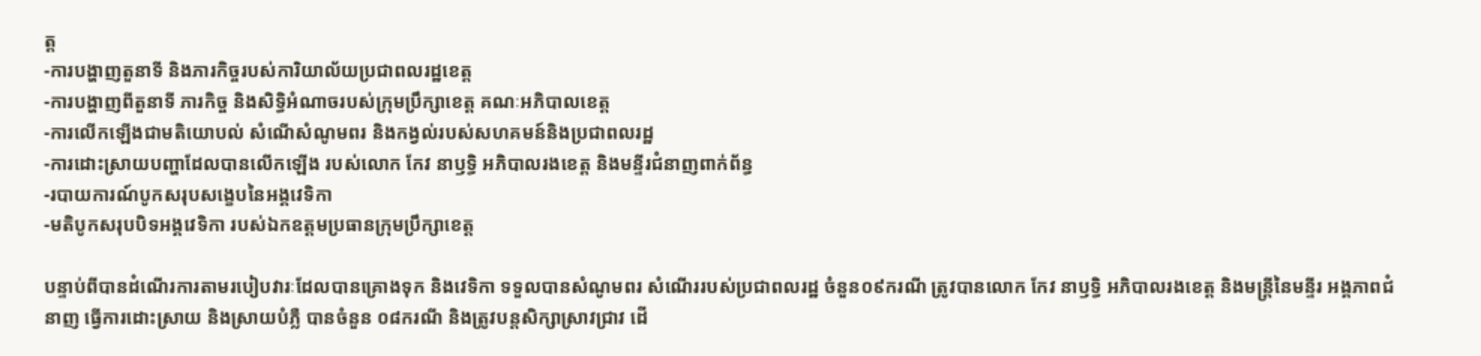ត្ត
-ការបង្ហាញតួនាទី និងភារកិច្ចរបស់ការិយាល័យប្រជាពលរដ្ឋខេត្ត
-ការបង្ហាញពីតួនាទី ភារកិច្ច និងសិទ្ធិអំណាចរបស់ក្រុមប្រឹក្សាខេត្ត គណៈអភិបាលខេត្ត
-ការលើកឡើងជាមតិយោបល់ សំណើសំណូមពរ និងកង្វល់របស់សហគមន៍និងប្រជាពលរដ្ឋ
-ការដោះស្រាយបញ្ហាដែលបានលើកឡើង របស់លោក កែវ នាឫទ្ធិ អភិបាលរងខេត្ត និងមន្ទីរជំនាញពាក់ព័ន្ធ
-របាយការណ៍បូកសរុបសង្ខេបនៃអង្គវេទិកា
-មតិបូកសរុបបិទអង្គវេទិកា របស់ឯកឧត្តមប្រធានក្រុមប្រឹក្សាខេត្ត

បន្ទាប់ពីបានដំណើរការតាមរបៀបវារៈដែលបានគ្រោងទុក និងវេទិកា ទទួលបានសំណូមពរ សំណើររបស់ប្រជាពលរដ្ឋ ចំនួន០៩ករណី ត្រូវបានលោក កែវ នាឫទ្ធិ អភិបាលរងខេត្ត និងមន្ត្រីនៃមន្ទីរ អង្គភាពជំនាញ ធ្វើការដោះស្រាយ និងស្រាយបំភ្លឺ បានចំនួន ០៨ករណី និងត្រូវបន្តសិក្សាស្រាវជ្រាវ ដើ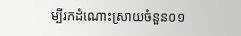ម្បីរកដំណោះស្រាយចំនួន០១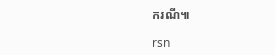ករណី៕

rsn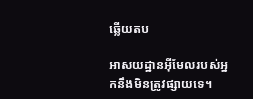ឆ្លើយតប

អាសយដ្ឋានអ៊ីមែលរបស់អ្នកនឹងមិនត្រូវផ្សាយទេ។